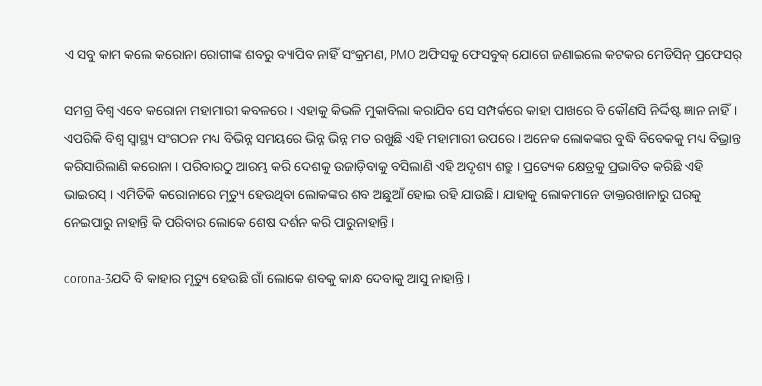ଏ ସବୁ କାମ କଲେ କରୋନା ରୋଗୀଙ୍କ ଶବରୁ ବ୍ୟାପିବ ନାହିଁ ସଂକ୍ରମଣ, PMO ଅଫିସକୁ ଫେସବୁକ୍ ଯୋଗେ ଜଣାଇଲେ କଟକର ମେଡିସିନ୍ ପ୍ରଫେସର୍

ସମଗ୍ର ବିଶ୍ବ ଏବେ କରୋନା ମହାମାରୀ କବଳରେ । ଏହାକୁ କିଭଳି ମୁକାବିଲା କରାଯିବ ସେ ସମ୍ପର୍କରେ କାହା ପାଖରେ ବି କୌଣସି ନିର୍ଦ୍ଦିଷ୍ଟ ଜ୍ଞାନ ନାହିଁ। ଏପରିକି ବିଶ୍ବ ସ୍ବାସ୍ଥ୍ୟ ସଂଗଠନ ମଧ୍ୟ ବିଭିନ୍ନ ସମୟରେ ଭିନ୍ନ ଭିନ୍ନ ମତ ରଖୁଛି ଏହି ମହାମାରୀ ଉପରେ । ଅନେକ ଲୋକଙ୍କର ବୁଦ୍ଧି ବିବେକକୁ ମଧ୍ୟ ବିଭ୍ରାନ୍ତ କରିସାରିଲାଣି କରୋନା । ପରିବାରଠୁ ଆରମ୍ଭ କରି ଦେଶକୁ ଉଜାଡ଼ିବାକୁ ବସିଲାଣି ଏହି ଅଦୃଶ୍ୟ ଶତ୍ରୁ । ପ୍ରତ୍ୟେକ କ୍ଷେତ୍ରକୁ ପ୍ରଭାବିତ କରିଛି ଏହି ଭାଇରସ୍ । ଏମିତିକି କରୋନାରେ ମୃତ୍ୟୁ ହେଉଥିବା ଲୋକଙ୍କର ଶବ ଅଛୁଆଁ ହୋଇ ରହି ଯାଉଛି। ଯାହାକୁ ଲୋକମାନେ ଡାକ୍ତରଖାନାରୁ ଘରକୁ ନେଇପାରୁ ନାହାନ୍ତି କି ପରିବାର ଲୋକେ ଶେଷ ଦର୍ଶନ କରି ପାରୁନାହାନ୍ତି ।

corona-3ଯଦି ବି କାହାର ମୃତ୍ୟୁ ହେଉଛି ଗାଁ ଲୋକେ ଶବକୁ କାନ୍ଧ ଦେବାକୁ ଆସୁ ନାହାନ୍ତି ।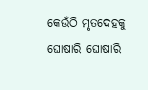କେଉଁଠି ମୃତଦେହକୁ ଘୋଷାରି ଘୋଷାରି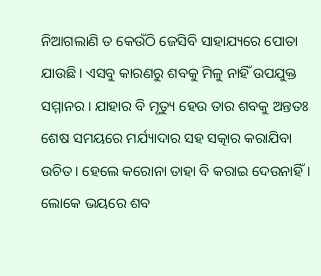ନିଆଗଲାଣି ତ କେଉଁଠି ଜେସିବି ସାହାଯ୍ୟରେ ପୋତା ଯାଉଛି। ଏସବୁ କାରଣରୁ ଶବକୁ ମିଳୁ ନାହିଁ ଉପଯୁକ୍ତ ସମ୍ମାନର । ଯାହାର ବି ମୃତ୍ୟୁ ହେଉ ତାର ଶବକୁ ଅନ୍ତତଃ ଶେଷ ସମୟରେ ମର୍ଯ୍ୟାଦାର ସହ ସତ୍କାର କରାଯିବା ଉଚିତ। ହେଲେ କରୋନା ତାହା ବି କରାଇ ଦେଉନାହିଁ । ଲୋକେ ଭୟରେ ଶବ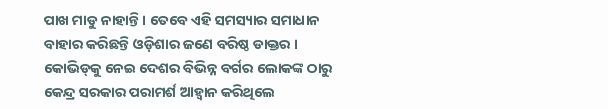ପାଖ ମାଡୁ ନାହାନ୍ତି । ତେବେ ଏହି ସମସ୍ୟାର ସମାଧାନ ବାହାର କରିଛନ୍ତି ଓଡ଼ିଶାର ଜଣେ ବରିଷ୍ଠ ଡାକ୍ତର । କୋଭିଡ୍‌କୁ ନେଇ ଦେଶର ବିଭିନ୍ନ ବର୍ଗର ଲୋକଙ୍କ ଠାରୁ କେନ୍ଦ୍ର ସରକାର ପରାମର୍ଶ ଆହ୍ଵାନ କରିଥିଲେ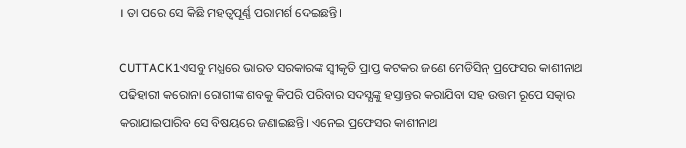। ତା ପରେ ସେ କିଛି ମହତ୍ୱପୂର୍ଣ୍ଣ ପରାମର୍ଶ ଦେଇଛନ୍ତି।

CUTTACK1ଏସବୁ ମଧ୍ଯରେ ଭାରତ ସରକାରଙ୍କ ସ୍ୱୀକୃତି ପ୍ରାପ୍ତ କଟକର ଜଣେ ମେଡିସିନ୍ ପ୍ରଫେସର କାଶୀନାଥ ପଢିହାରୀ କରୋନା ରୋଗୀଙ୍କ ଶବକୁ କିପରି ପରିବାର ସଦସ୍ଯଙ୍କୁ ହସ୍ତାନ୍ତର କରାଯିବା ସହ ଉତ୍ତମ ରୂପେ ସତ୍କାର କରାଯାଇପାରିବ ସେ ବିଷୟରେ ଜଣାଇଛନ୍ତି। ଏନେଇ ପ୍ରଫେସର କାଶୀନାଥ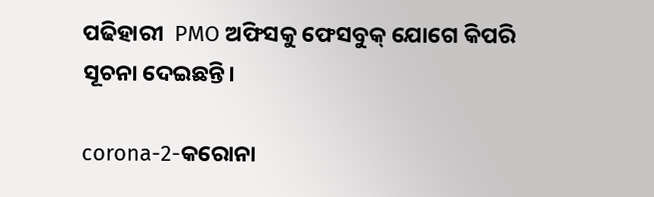ପଢିହାରୀ  PMO ଅଫିସକୁ ଫେସବୁକ୍ ଯୋଗେ କିପରି ସୂଚନା ଦେଇଛନ୍ତି।

corona-2-କରୋନା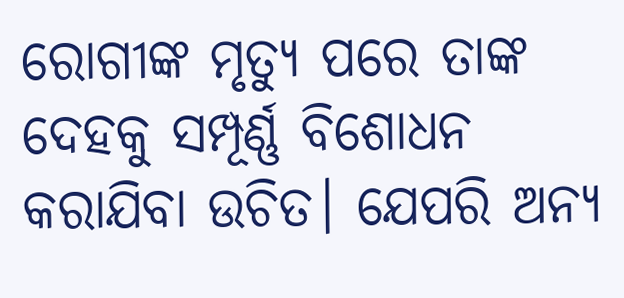ରୋଗୀଙ୍କ ମୃତ୍ୟୁ ପରେ ତାଙ୍କ ଦେହକୁ ସମ୍ପୂର୍ଣ୍ଣ ବିଶୋଧନ କରାଯିବା ଉଚିତ। ଯେପରି ଅନ୍ୟ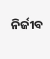ନିର୍ଜୀବ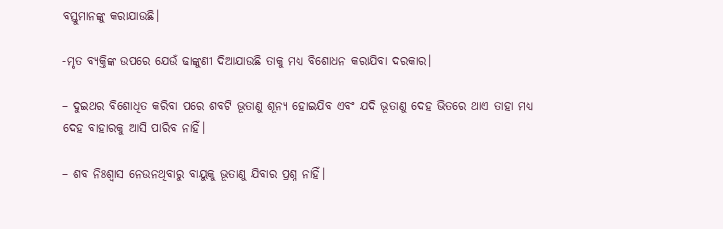ବସ୍ତୁମାନଙ୍କୁ କରାଯାଉଛି।

-ମୃତ ବ୍ୟକ୍ତିଙ୍କ ଉପରେ ଯେଉଁ ଢାଙ୍କୁଣୀ ଦିଆଯାଉଛି ତାକୁ ମଧ୍ୟ ବିଶୋଧନ କରାଯିବା ଦରକାର।

– ଦୁଇଥର ବିଶୋଧିତ କରିବା ପରେ ଶବଟି ଭୂତାଣୁ ଶୂନ୍ୟ ହୋଇଯିବ ଏବଂ ଯଦି ଭୂତାଣୁ ଦେହ ଭିତରେ ଥାଏ ତାହା ମଧ୍ୟ ଦେହ ବାହାରକୁ ଆସି ପାରିବ ନାହିଁ।

– ଶବ ନିଃଶ୍ବାସ ନେଉନଥିବାରୁ ବାୟୁକୁ ଭୂତାଣୁ ଯିବାର ପ୍ରଶ୍ନ ନାହିଁ।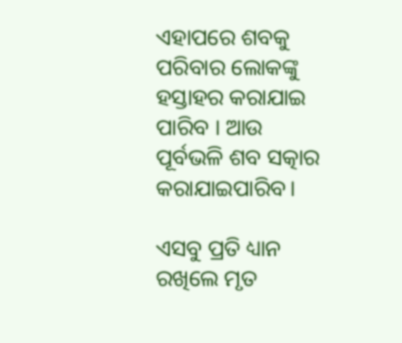ଏହାପରେ ଶବକୁ ପରିବାର ଲୋକଙ୍କୁ ହସ୍ତାହର କରାଯାଇ ପାରିବ । ଆଉ ପୂର୍ବଭଳି ଶବ ସତ୍କାର କରାଯାଇପାରିବ।

ଏସବୁ ପ୍ରତି ଧ୍ୟାନ ରଖିଲେ ମୃତ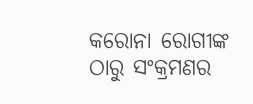କରୋନା ରୋଗୀଙ୍କ ଠାରୁ ସଂକ୍ରମଣର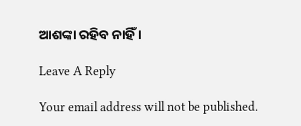ଆଶଙ୍କା ରହିବ ନାହିଁ ।

Leave A Reply

Your email address will not be published.